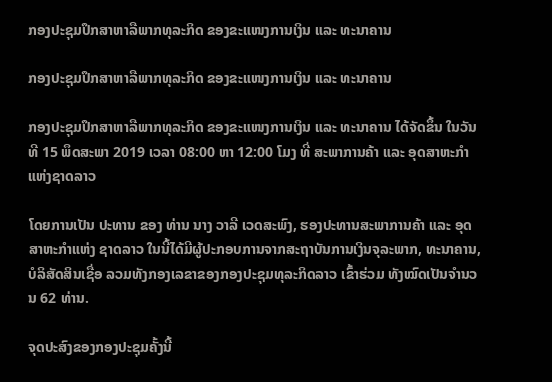ກອງປະຊຸມປຶກສາຫາລືພາກທຸລະກິດ ຂອງຂະແໜງການເງິນ ແລະ ທະນາຄານ

ກອງປະຊຸມປຶກສາຫາລືພາກທຸລະກິດ ຂອງຂະແໜງການເງິນ ແລະ ທະນາຄານ

ກອງປະຊຸມປຶກສາຫາລືພາກທຸລະກິດ ຂອງຂະແໜງການເງິນ ແລະ ທະນາຄານ ໄດ້ຈັດຂຶ້ນ ໃນວັນທີ 15 ພຶດສະພາ 2019 ເວລາ 08:00 ຫາ 12:00 ໂມງ ທີ່ ສະພາການຄ້າ ແລະ ອຸດສາຫະກໍາ ແຫ່ງຊາດລາວ

ໂດຍການເປັນ ປະທານ ຂອງ ທ່ານ ນາງ ວາລີ ເວດສະພົງ, ຮອງປະທານສະພາການຄ້າ ແລະ ອຸດສາຫະກໍາແຫ່ງ ຊາດລາວ ໃນນີ້ໄດ້ມີຜູ້ປະກອບການຈາກສະຖາບັນການເງິນຈຸລະພາກ, ທະນາຄານ, ບໍລິສັດສິນເຊື່ອ ລວມທັງກອງເລຂາຂອງກອງປະຊຸມທຸລະກິດລາວ ເຂົ້າຮ່ວມ ທັງໝົດເປັນຈໍານວນ 62 ທ່ານ.

ຈຸດປະສົງຂອງກອງປະຊຸມຄັ້ງນີ້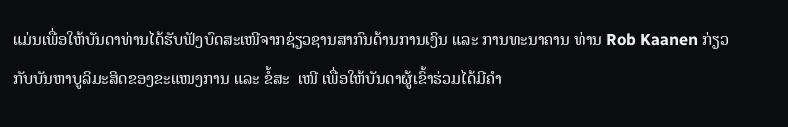ແມ່ນເພື່ອໃຫ້ບັນດາທ່ານໄດ້ຮັບຟັງບົດສະເໜີຈາກຊ່ຽວຊານສາກົນດ້ານການເງິນ ແລະ ການທະນາຄານ ທ່ານ Rob Kaanen ກ່ຽວກັບບັນຫາບູລິມະສິດຂອງຂະແໜງການ ແລະ ຂໍ້ສະ  ເໜີ ເພື່ອໃຫ້ບັນດາຜູ້ເຂົ້າຮ່ວມໄດ້ມີຄໍາ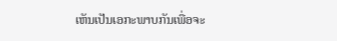ເຫັນເປັນເອກະພາບກັນເພື່ອຈະ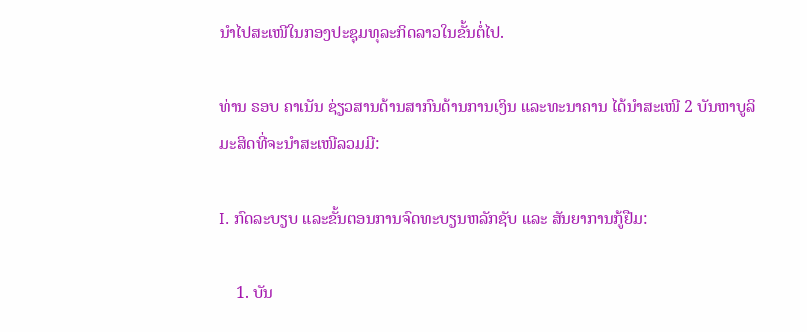ນຳໄປສະເໜີໃນກອງປະຊຸມທຸລະກິດລາວໃນຂັ້ນຕໍ່ໄປ.

ທ່ານ ຣອບ ຄາເນັນ ຊ່ຽວສານດ້ານສາກົນດ້ານການເງິນ ແລະທະນາຄານ ໄດ້ນຳສະເໜີ 2 ບັນຫາບູລິມະສິດທີ່ຈະນໍາສະເໜີລວມມີ:

I. ກົດລະບຽບ ແລະຂັ້ນຕອນການຈົດທະບຽນຫລັກຊັບ ແລະ ສັນຍາການກູ້ຢືມ:

    1. ບັນ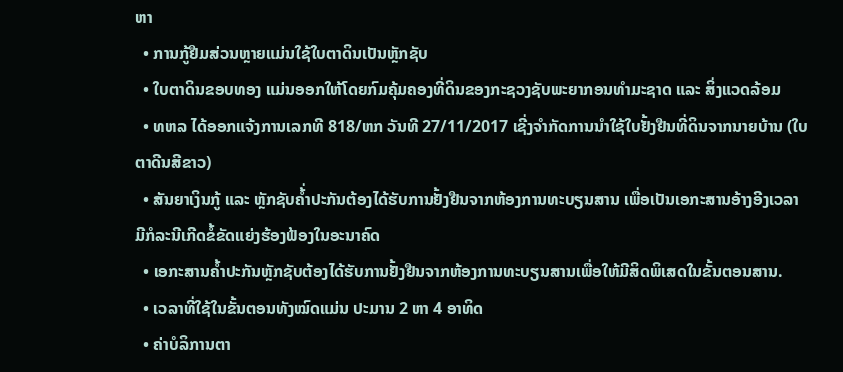ຫາ
  • ການກູ້ຢືມສ່ວນຫຼາຍແມ່ນໃຊ້ໃບຕາດິນເປັນຫຼັກຊັບ
  • ໃບຕາດິນຂອບທອງ ແມ່ນອອກໃຫ້ໂດຍກົມຄຸ້ມຄອງທີ່ດິນຂອງກະຊວງຊັບພະຍາກອນທໍາມະຊາດ ແລະ ສິ່ງແວດລ້ອມ
  • ທຫລ ໄດ້ອອກແຈ້ງການເລກທີ 818/ຫກ ວັນທີ 27/11/2017 ເຊີ່ງຈໍາກັດການນໍາໃຊ້ໃບຢັ້ງຢືນທີ່ດິນຈາກນາຍບ້ານ (ໃບຕາດີນສີຂາວ)
  • ສັນຍາເງິນກູ້ ແລະ ຫຼັກຊັບຄໍ້່າປະກັນຕ້ອງໄດ້ຮັບການຢັ້ງຢືນຈາກຫ້ອງການທະບຽນສານ ເພື່ອເປັນເອກະສານອ້າງອີງເວລາມີກໍລະນີເກີດຂໍ້ຂັດແຍ່ງຮ້ອງຟ້ອງໃນອະນາຄົດ
  • ເອກະສານຄໍ້າປະກັນຫຼັກຊັບຕ້ອງໄດ້ຮັບການຢັ້ງຢືນຈາກຫ້ອງການທະບຽນສານເພື່ອໃຫ້ມີສິດພິເສດໃນຂັ້ນຕອນສານ.
  • ເວລາທີ່ໃຊ້ໃນຂັ້ນຕອນທັງໝົດແມ່ນ ປະມານ 2 ຫາ 4 ອາທິດ
  • ຄ່າບໍລິການຕາ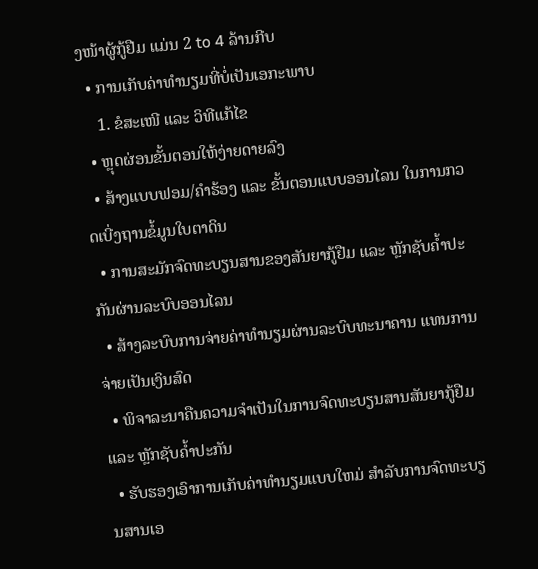ງໜ້າຜູ້ກູ້ຢືມ ແມ່ນ 2 to 4 ລ້ານກີບ
  • ການເກັບຄ່າທໍານຽມທີ່ບໍ່ເປັນເອກະພາບ
    1. ຂໍສະເໜີ ແລະ ວິທີແກ້ໄຂ
  • ຫຼຸດຜ່ອນຂັ້ນຕອນໃຫ້ງ່າຍດາຍລົງ
  • ສ້າງແບບຟອມ/ຄໍາຮ້ອງ ແລະ ຂັ້ນຕອນແບບອອນໄລນ ໃນການກວດເບີ່ງຖານຂໍ້ມູນໃບຕາດິນ
  • ການສະມັກຈົດທະບຽນສານຂອງສັນຍາກູ້ຢືມ ແລະ ຫຼັກຊັບຄໍ້າປະກັນຜ່ານລະບົບອອນໄລນ
  • ສ້າງລະບົບການຈ່າຍຄ່າທໍານຽມຜ່ານລະບົບທະນາຄານ ແທນການຈ່າຍເປັນເງິນສົດ
  • ພິຈາລະນາຄືນຄວາມຈໍາເປັນໃນການຈົດທະບຽນສານສັນຍາກູ້ຢືມ ແລະ ຫຼັກຊັບຄໍ້າປະກັນ
  • ຮັບຮອງເອົາການເກັບຄ່າທໍານຽມແບບໃຫມ່ ສໍາລັບການຈົດທະບຽນສານເອ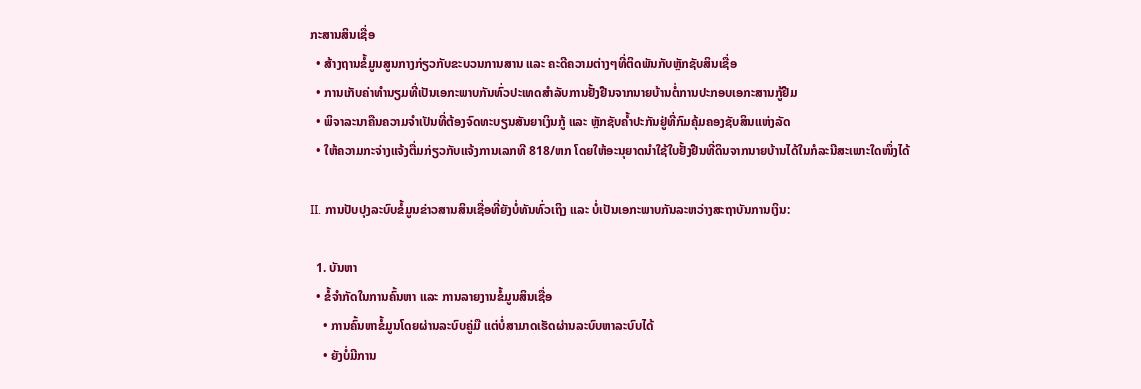ກະສານສິນເຊື່ອ
  • ສ້າງຖານຂໍ້ມູນສູນກາງກ່ຽວກັບຂະບວນການສານ ແລະ ຄະດີຄວາມຕ່າງໆທີ່ຕິດພັນກັບຫຼັກຊັບສິນເຊື່ອ
  • ການເກັບຄ່າທໍານຽມທີ່ເປັນເອກະພາບກັນທົ່ວປະເທດສໍາລັບການຢັ້ງຢືນຈາກນາຍບ້ານຕໍ່ການປະກອບເອກະສານກູ້ຢືມ
  • ພິຈາລະນາຄືນຄວາມຈໍາເປັນທີ່ຕ້ອງຈົດທະບຽນສັນຍາເງິນກູ້ ແລະ ຫຼັກຊັບຄໍ້າປະກັນຢູ່ທີ່ກົມຄຸ້ມຄອງຊັບສິນແຫ່ງລັດ
  • ໃຫ້ຄວາມກະຈ່າງແຈ້ງຕື່ມກ່ຽວກັບແຈ້ງການເລກທີ 818/ຫກ ໂດຍໃຫ້ອະນຸຍາດນໍາໃຊ້ໃບຢັ້ງຢືນທີ່ດິນຈາກນາຍບ້ານໄດ້ໃນກໍລະນີສະເພາະໃດໜຶ່ງໄດ້

II. ການປັບປຸງລະບົບຂໍ້ມູນຂ່າວສານສິນເຊື່ອທີ່ຍັງບໍ່ທັນທົ່ວເຖິງ ແລະ ບໍ່ເປັນເອກະພາບກັນລະຫວ່າງສະຖາບັນການເງິນ:

  1. ບັນຫາ
  • ຂໍ້ຈໍາກັດໃນການຄົ້ນຫາ ແລະ ການລາຍງານຂໍ້ມູນສິນເຊື່ອ
    • ການຄົ້ນຫາຂໍ້ມູນໂດຍຜ່ານລະບົບຄູ່ມື ແຕ່ບໍ່ສາມາດເຮັດຜ່ານລະບົບຫາລະບົບໄດ້
    • ຍັງບໍ່ມີການ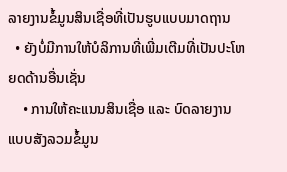ລາຍງານຂໍ້ມູນສິນເຊື່ອທີ່ເປັນຮູບແບບມາດຖານ
  • ຍັງບໍ່ມີການໃຫ້ບໍລິການທີ່ເພີ່ມເຕີມທີ່ເປັນປະໂຫຍດດ້ານອື່ນເຊັ່ນ
    • ການໃຫ້ຄະແນນສິນເຊື່ອ ແລະ ບົດລາຍງານແບບສັງລວມຂໍ້ມູນ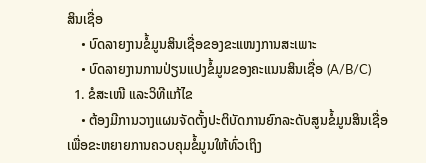ສິນເຊື່ອ
    • ບົດລາຍງານຂໍ້ມູນສິນເຊື່ອຂອງຂະແໜງການສະເພາະ
    • ບົດລາຍງານການປ່ຽນແປງຂໍ້ມູນຂອງຄະແນນສິນເຊື່ອ (A/B/C)
  1. ຂໍສະເໜີ ແລະວິທີແກ້ໄຂ
    • ຕ້ອງມີການວາງແຜນຈັດຕັ້ງປະຕິບັດການຍົກລະດັບສູນຂໍ້ມູນສິນເຊື່ອເພື່ອຂະຫຍາຍການຄວບຄຸມຂໍ້ມູນໃຫ້ທົ່ວເຖິງ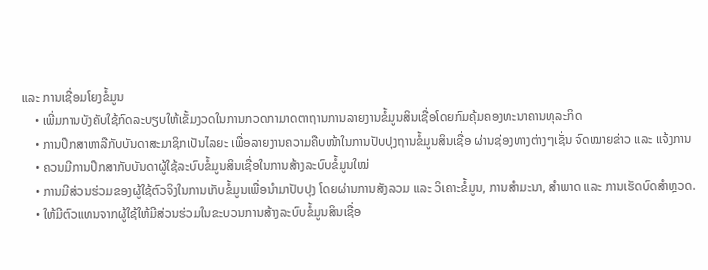ແລະ ການເຊື່ອມໂຍງຂໍ້ມູນ
    • ເພີ່ມການບັງຄັບໃຊ້ກົດລະບຽບໃຫ້ເຂັ້ມງວດໃນການກວດກາມາດຕາຖານການລາຍງານຂໍ້ມູນສິນເຊື່ອໂດຍກົມຄຸ້ມຄອງທະນາຄານທຸລະກິດ
    • ການປຶກສາຫາລືກັບບັນດາສະມາຊິກເປັນໄລຍະ ເພື່ອລາຍງານຄວາມຄືບໜ້າໃນການປັບປຸງຖານຂໍ້ມູນສິນເຊື່ອ ຜ່ານຊ່ອງທາງຕ່າງໆເຊັ່ນ ຈົດໝາຍຂ່າວ ແລະ ແຈ້ງການ
    • ຄວນມີການປຶກສາກັບບັນດາຜູ້ໃຊ້ລະບົບຂໍ້ມູນສິນເຊື່ອໃນການສ້າງລະບົບຂໍ້ມູນໃໝ່
    • ການມີສ່ວນຮ່ວມຂອງຜູ້ໃຊ້ຕົວຈິງໃນການເກັບຂໍ້ມູນເພື່ອນໍາມາປັບປຸງ ໂດຍຜ່ານການສັງລວມ ແລະ ວິເຄາະຂໍ້ມູນ, ການສໍາມະນາ, ສໍາພາດ ແລະ ການເຮັດບົດສໍາຫຼວດ.
    • ໃຫ້ມີຕົວແທນຈາກຜູ້ໃຊ້ໃຫ້ມີສ່ວນຮ່ວມໃນຂະບວນການສ້າງລະບົບຂໍ້ມູນສິນເຊື່ອ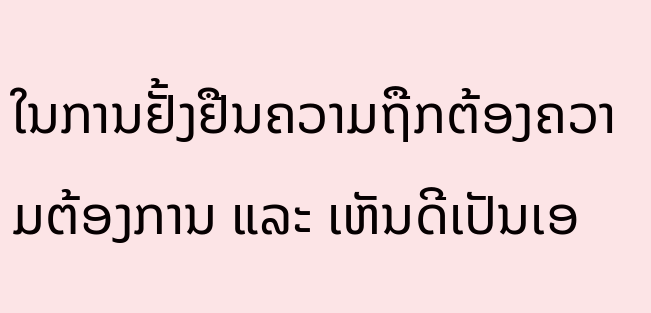ໃນການຢັ້ງຢືນຄວາມຖືກຕ້ອງຄວາມຕ້ອງການ ແລະ ເຫັນດີເປັນເອ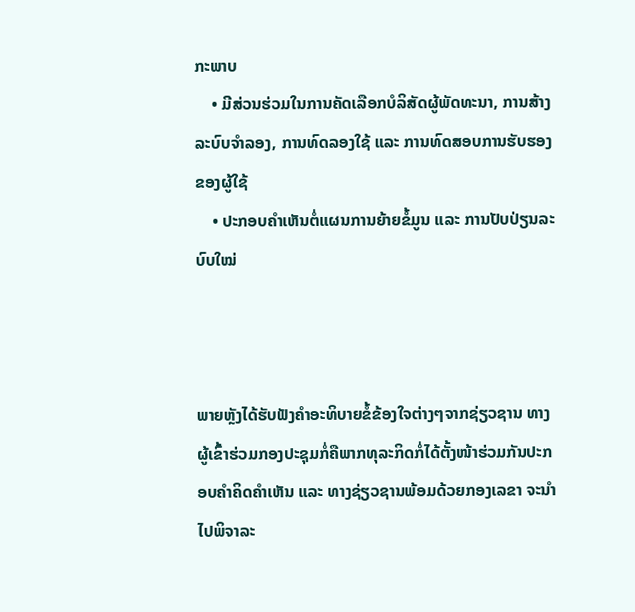ກະພາບ
    • ມີສ່ວນຮ່ວມໃນການຄັດເລືອກບໍລິສັດຜູ້ພັດທະນາ, ການສ້າງລະບົບຈໍາລອງ, ການທົດລອງໃຊ້ ແລະ ການທົດສອບການຮັບຮອງຂອງຜູ້ໃຊ້
    • ປະກອບຄໍາເຫັນຕໍ່ແຜນການຍ້າຍຂໍ້ມູນ ແລະ ການປັບປ່ຽນລະບົບໃໝ່



ພາຍຫຼັງໄດ້ຮັບຟັງຄໍາອະທິບາຍຂໍ້ຂ້ອງໃຈຕ່າງໆຈາກຊ່ຽວຊານ ທາງຜູ້ເຂົ້າຮ່ວມກອງປະຊຸມກໍ່ຄືພາກທຸລະກິດກໍ່ໄດ້ຕັ້ງໜ້າຮ່ວມກັນປະກອບຄໍາຄິດຄຳເຫັນ ແລະ ທາງຊ່ຽວຊານພ້ອມດ້ວຍກອງເລຂາ ຈະນຳໄປພິຈາລະ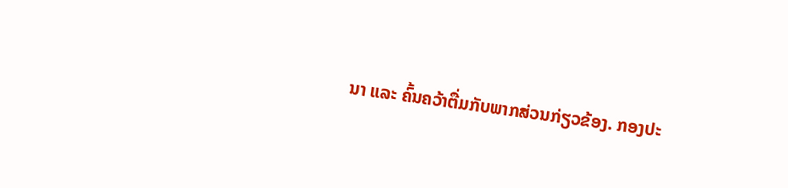ນາ ແລະ ຄົ້ນຄວ້າຕື່ມກັບພາກສ່ວນກ່ຽວຂ້ອງ. ກອງປະ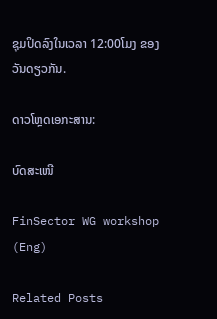ຊຸມປິດລົງໃນເວລາ 12:00ໂມງ ຂອງວັນດຽວກັນ.

ດາວໂຫຼດເອກະສານ:

ບົດສະເໜີ

FinSector WG workshop (Eng)

Related Posts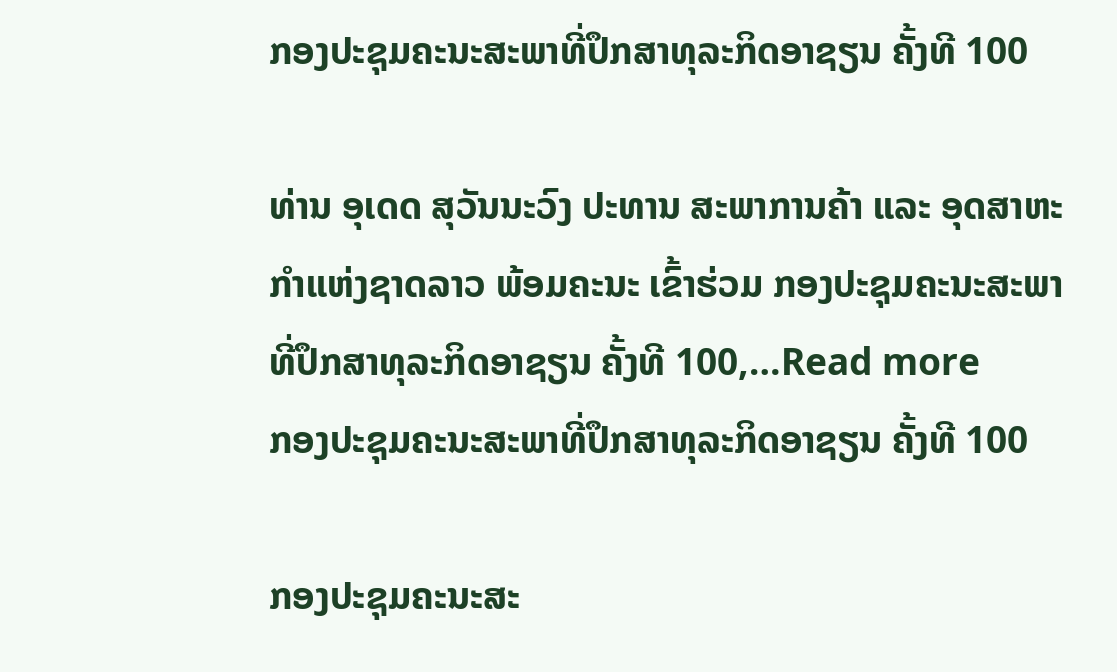ກອງປະຊຸມຄະນະສະພາທີ່ປຶກສາທຸລະກິດອາຊຽນ ຄັ້ງທີ 100

ທ່ານ ອຸເດດ ສຸວັນນະວົງ ປະທານ ສະພາການຄ້າ ແລະ ອຸດສາຫະກຳແຫ່ງຊາດລາວ ພ້ອມຄະນະ ເຂົ້າຮ່ວມ ກອງປະຊຸມຄະນະສະພາທີ່ປຶກສາທຸລະກິດອາຊຽນ ຄັ້ງທີ 100,…Read more
ກອງປະຊຸມຄະນະສະພາທີ່ປຶກສາທຸລະກິດອາຊຽນ ຄັ້ງທີ 100

ກອງປະຊຸມຄະນະສະ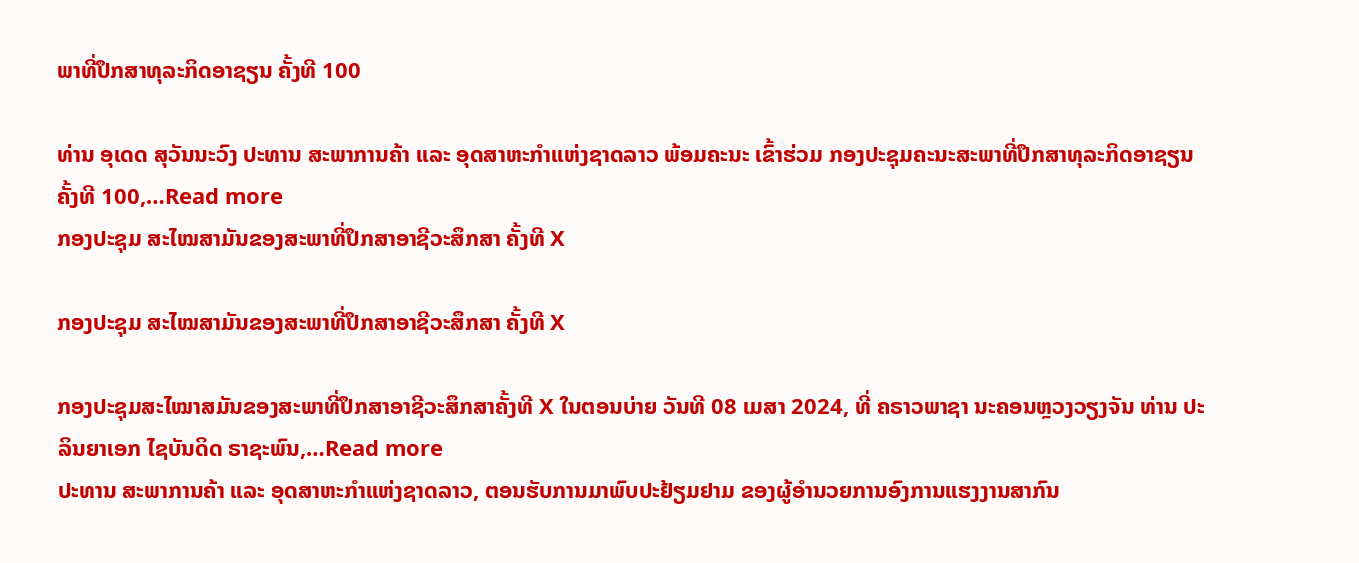ພາທີ່ປຶກສາທຸລະກິດອາຊຽນ ຄັ້ງທີ 100

ທ່ານ ອຸເດດ ສຸວັນນະວົງ ປະທານ ສະພາການຄ້າ ແລະ ອຸດສາຫະກຳແຫ່ງຊາດລາວ ພ້ອມຄະນະ ເຂົ້າຮ່ວມ ກອງປະຊຸມຄະນະສະພາທີ່ປຶກສາທຸລະກິດອາຊຽນ ຄັ້ງທີ 100,…Read more
ກອງປະຊຸມ ສະໄໝສາມັນຂອງສະພາທີ່ປຶກສາອາຊີວະສຶກສາ ຄັ້ງທີ X

ກອງປະຊຸມ ສະໄໝສາມັນຂອງສະພາທີ່ປຶກສາອາຊີວະສຶກສາ ຄັ້ງທີ X

ກອງປະຊຸມສະໄໝາສມັນຂອງສະພາທີ່ປຶກສາອາຊີວະສຶກສາຄັ້ງທີ X ໃນຕອນບ່າຍ ວັນທີ 08 ເມສາ 2024, ທີ່ ຄຣາວພາຊາ ນະຄອນຫຼວງວຽງຈັນ ທ່ານ ປະລິນຍາເອກ ໄຊບັນດິດ ຣາຊະພົນ,…Read more
ປະທານ ສະພາການຄ້າ ແລະ ອຸດສາຫະກຳແຫ່ງຊາດລາວ, ຕອນຮັບການມາພົບປະຢ້ຽມຢາມ ຂອງຜູ້ອຳນວຍການອົງການແຮງງານສາກົນ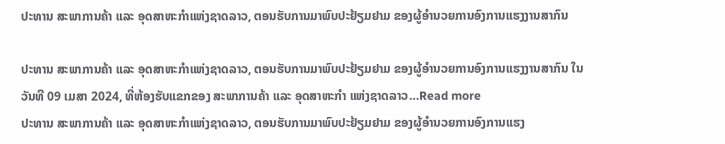ປະທານ ສະພາການຄ້າ ແລະ ອຸດສາຫະກຳແຫ່ງຊາດລາວ, ຕອນຮັບການມາພົບປະຢ້ຽມຢາມ ຂອງຜູ້ອຳນວຍການອົງການແຮງງານສາກົນ

ປະທານ ສະພາການຄ້າ ແລະ ອຸດສາຫະກຳແຫ່ງຊາດລາວ, ຕອນຮັບການມາພົບປະຢ້ຽມຢາມ ຂອງຜູ້ອຳນວຍການອົງການແຮງງານສາກົນ ໃນວັນທີ 09 ເມສາ 2024, ທີ່ຫ້ອງຮັບແຂກຂອງ ສະພາການຄ້າ ແລະ ອຸດສາຫະກຳ ແຫ່ງຊາດລາວ…Read more
ປະທານ ສະພາການຄ້າ ແລະ ອຸດສາຫະກຳແຫ່ງຊາດລາວ, ຕອນຮັບການມາພົບປະຢ້ຽມຢາມ ຂອງຜູ້ອຳນວຍການອົງການແຮງ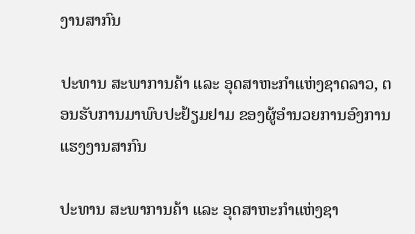ງານສາກົນ

ປະທານ ສະພາການຄ້າ ແລະ ອຸດສາຫະກຳແຫ່ງຊາດລາວ, ຕອນຮັບການມາພົບປະຢ້ຽມຢາມ ຂອງຜູ້ອຳນວຍການອົງການແຮງງານສາກົນ

ປະທານ ສະພາການຄ້າ ແລະ ອຸດສາຫະກຳແຫ່ງຊາ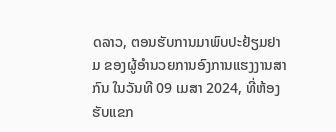ດລາວ, ຕອນຮັບການມາພົບປະຢ້ຽມຢາມ ຂອງຜູ້ອຳນວຍການອົງການແຮງງານສາກົນ ໃນວັນທີ 09 ເມສາ 2024, ທີ່ຫ້ອງຮັບແຂກ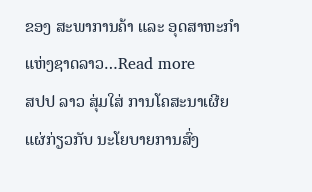ຂອງ ສະພາການຄ້າ ແລະ ອຸດສາຫະກຳ ແຫ່ງຊາດລາວ…Read more
ສປປ ລາວ ສຸ່ມໃສ່ ການໂຄສະນາເຜີຍແຜ່ກ່ຽວກັບ ນະໂຍບາຍການສົ່ງ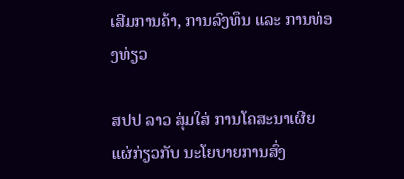ເສີມການຄ້າ, ການລົງທຶນ ແລະ ການທ່ອງທ່ຽວ

ສປປ ລາວ ສຸ່ມໃສ່ ການໂຄສະນາເຜີຍແຜ່ກ່ຽວກັບ ນະໂຍບາຍການສົ່ງ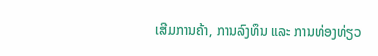ເສີມການຄ້າ, ການລົງທຶນ ແລະ ການທ່ອງທ່ຽວ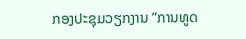ກອງປະຊຸມວຽກງານ ”ການທູດ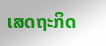ເສດຖະກິດ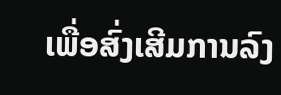ເພື່ອສົ່ງເສີມການລົງ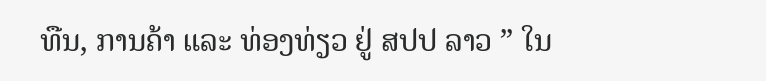ທືນ, ການຄ້າ ແລະ ທ່ອງທ່ຽວ ຢູ່ ສປປ ລາວ ” ໃນ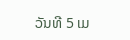ວັນທີ 5 ເມ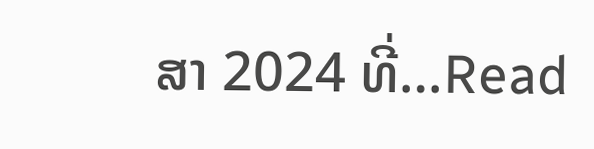ສາ 2024 ທີ່…Read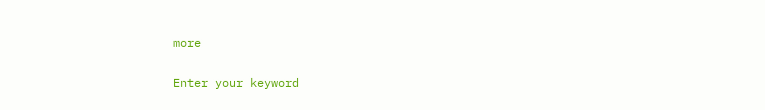more

Enter your keyword